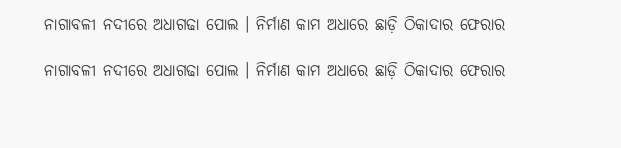ନାଗାବଳୀ ନଦୀରେ ଅଧାଗଢା ପୋଲ । ନିର୍ମାଣ କାମ ଅଧାରେ ଛାଡ଼ି ଠିକାଦାର ଫେରାର

ନାଗାବଳୀ ନଦୀରେ ଅଧାଗଢା ପୋଲ । ନିର୍ମାଣ କାମ ଅଧାରେ ଛାଡ଼ି ଠିକାଦାର ଫେରାର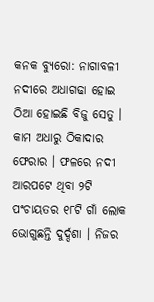କନକ ବ୍ୟୁରୋ: ନାଗାବଳୀ ନଦୀରେ ଅଧାଗଢା ହୋଇ ଠିଆ ହୋଇଛି ବିଜୁ ସେତୁ । କାମ ଅଧାରୁ ଠିକାଦାର ଫେରାର । ଫଳରେ ନଦୀ ଆରପଟେ ଥିବା ୨ଟି ପଂଚାୟତର ୧୮ଟି ଗାଁ ଲୋକ ଭୋଗୁଛନ୍ତି ଦୁର୍ଦ୍ଦଶା । ନିଜର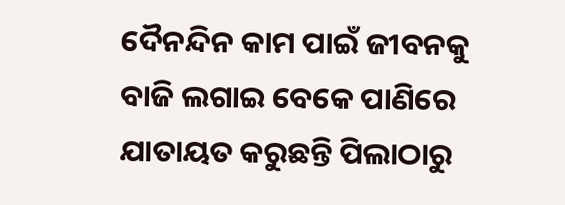ଦୈନନ୍ଦିନ କାମ ପାଇଁ ଜୀବନକୁ ବାଜି ଲଗାଇ ବେକେ ପାଣିରେ ଯାତାୟତ କରୁଛନ୍ତି ପିଲାଠାରୁ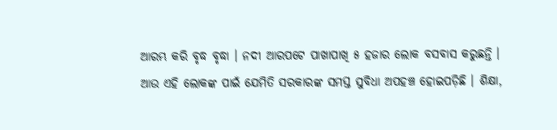ଆରମ୍ଭ କରି ବୃଦ୍ଧ ବୃଦ୍ଧା । ନଦୀ ଆରପଟେ ପାଖାପାଖି ୫ ହଜାର ଲୋକ ବସବାସ କରୁଛନ୍ତି । ଆଉ ଏହି ଲୋକଙ୍କ ପାଇଁ ଯେମିତି ସରକାରଙ୍କ ସମସ୍ତ ସୁବିଧା ଅପହଞ୍ଚ ହୋଇପଡ଼ିଛି । ଶିକ୍ଷା,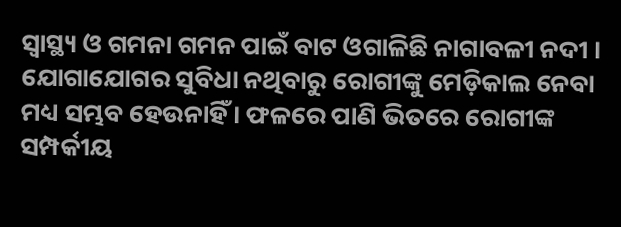ସ୍ୱାସ୍ଥ୍ୟ ଓ ଗମନା ଗମନ ପାଇଁ ବାଟ ଓଗାଳିଛି ନାଗାବଳୀ ନଦୀ । ଯୋଗାଯୋଗର ସୁବିଧା ନଥିବାରୁ ରୋଗୀଙ୍କୁ ମେଡ଼ିକାଲ ନେବା ମଧ୍ୟ ସମ୍ଭବ ହେଉନାହିଁ । ଫଳରେ ପାଣି ଭିତରେ ରୋଗୀଙ୍କ ସମ୍ପର୍କୀୟ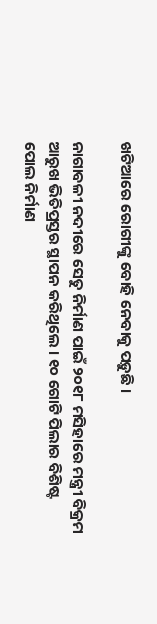ଖଟିଆରେ ରୋଗୀଙ୍କୁ ବୋହି ନେବାକୁ ପଡ଼ୁଛି ।

ନାଗାବଳୀ ନଦୀରେ ସେତୁ ନିର୍ମାଣ ପାଇଁ ୨୦୧୮ ମସିହାରେ ମନ୍ତ୍ରୀ ବିକ୍ରମ ଆରୁଖ ଭିତିପ୍ରସ୍ତର ସ୍ଥାପନ କରିଥିଲେ । ୧୦ ଗୋଟି ପିଲାର ବିଶିଷ୍ଟ ପୋଲ ନିର୍ମାଣ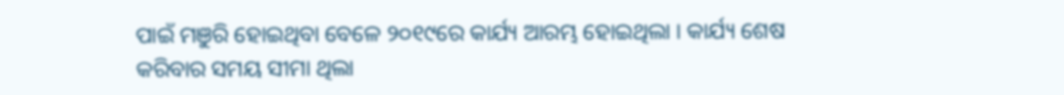ପାଇଁ ମଞୁରି ହୋଇଥିବା ବେଳେ ୨୦୧୯ରେ କାର୍ଯ୍ୟ ଆରମ୍ଭ ହୋଇଥିଲା । କାର୍ଯ୍ୟ ଶେଷ କରିବାର ସମୟ ସୀମା ଥିଲା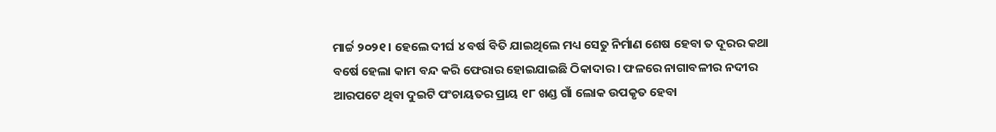ମାର୍ଚ୍ଚ ୨୦୨୧ । ହେଲେ ଦୀର୍ଘ ୪ ବର୍ଷ ବିତି ଯାଇଥିଲେ ମଧ୍ୟ ସେତୁ ନିର୍ମାଣ ଶେଷ ହେବା ତ ଦୂରର କଥା ବର୍ଷେ ହେଲା କାମ ବନ୍ଦ କରି ଫେରାର ହୋଇଯାଇଛି ଠିକାଦାର । ଫଳରେ ନାଗାବଳୀର ନଦୀର ଆରପଟେ ଥିବା ଦୁଇଟି ପଂଚାୟତର ପ୍ରାୟ ୧୮ ଖଣ୍ଡ ଗାଁ ଲୋକ ଉପକୃତ ହେବା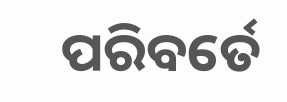ପରିବର୍ତେ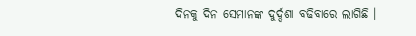ଦିନକୁ ଦିନ ସେମାନଙ୍କ ଦୁର୍ଦ୍ଦଶା ବଢିବାରେ ଲାଗିଛି ।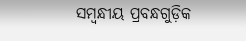ସମ୍ବନ୍ଧୀୟ ପ୍ରବନ୍ଧଗୁଡ଼ିକ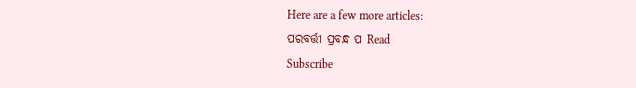Here are a few more articles:
ପରବର୍ତ୍ତୀ ପ୍ରବନ୍ଧ ପ Read
Subscribe